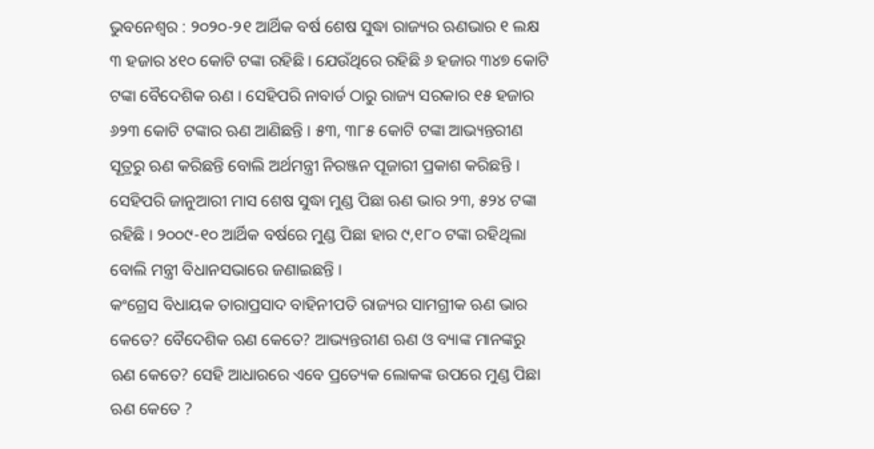ଭୁବନେଶ୍ୱର : ୨୦୨୦-୨୧ ଆର୍ଥିକ ବର୍ଷ ଶେଷ ସୁଦ୍ଧା ରାଜ୍ୟର ଋଣଭାର ୧ ଲକ୍ଷ ୩ ହଜାର ୪୧୦ କୋଟି ଟଙ୍କା ରହିଛି । ଯେଉଁଥିରେ ରହିଛି ୬ ହଜାର ୩୪୭ କୋଟି ଟଙ୍କା ବୈଦେଶିକ ଋଣ । ସେହିପରି ନାବାର୍ଡ ଠାରୁ ରାଜ୍ୟ ସରକାର ୧୫ ହଜାର ୬୨୩ କୋଟି ଟଙ୍କାର ଋଣ ଆଣିଛନ୍ତି । ୫୩, ୩୮୫ କୋଟି ଟଙ୍କା ଆଭ୍ୟନ୍ତରୀଣ ସୂତ୍ରରୁ ଋଣ କରିଛନ୍ତି ବୋଲି ଅର୍ଥମନ୍ତ୍ରୀ ନିରଞ୍ଜନ ପୂଜାରୀ ପ୍ରକାଶ କରିଛନ୍ତି ।
ସେହିପରି ଜାନୁଆରୀ ମାସ ଶେଷ ସୁଦ୍ଧା ମୁଣ୍ଡ ପିଛା ଋଣ ଭାର ୨୩, ୫୨୪ ଟଙ୍କା ରହିଛି । ୨୦୦୯-୧୦ ଆର୍ଥିକ ବର୍ଷରେ ମୁଣ୍ଡ ପିଛା ହାର ୯,୧୮୦ ଟଙ୍କା ରହିଥିଲା ବୋଲି ମନ୍ତ୍ରୀ ବିଧାନସଭାରେ ଜଣାଇଛନ୍ତି ।
କଂଗ୍ରେସ ବିଧାୟକ ତାରାପ୍ରସାଦ ବାହିନୀପତି ରାଜ୍ୟର ସାମଗ୍ରୀକ ଋଣ ଭାର କେତେ? ବୈଦେଶିକ ଋଣ କେତେ? ଆଭ୍ୟନ୍ତରୀଣ ଋଣ ଓ ବ୍ୟାଙ୍କ ମାନଙ୍କରୁ ଋଣ କେତେ? ସେହି ଆଧାରରେ ଏବେ ପ୍ରତ୍ୟେକ ଲୋକଙ୍କ ଉପରେ ମୁଣ୍ଡ ପିଛା ଋଣ କେତେ ?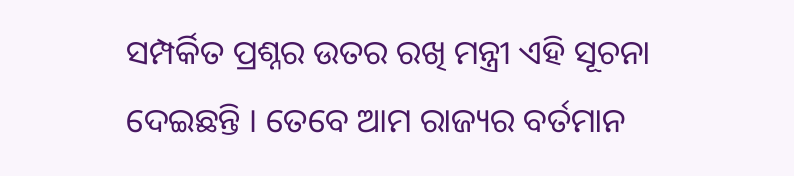ସମ୍ପର୍କିତ ପ୍ରଶ୍ନର ଉତର ରଖି ମନ୍ତ୍ରୀ ଏହି ସୂଚନା ଦେଇଛନ୍ତି । ତେବେ ଆମ ରାଜ୍ୟର ବର୍ତମାନ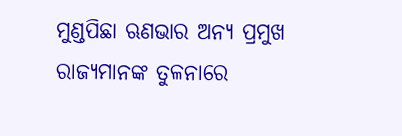ମୁଣ୍ଡପିଛା ଋଣଭାର ଅନ୍ୟ ପ୍ରମୁଖ ରାଜ୍ୟମାନଙ୍କ ତୁଳନାରେ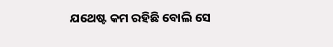ଯଥେଷ୍ଟ କମ ରହିଛି ବୋଲି ସେ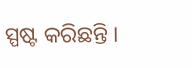ସ୍ପଷ୍ଟ କରିଛନ୍ତି ।